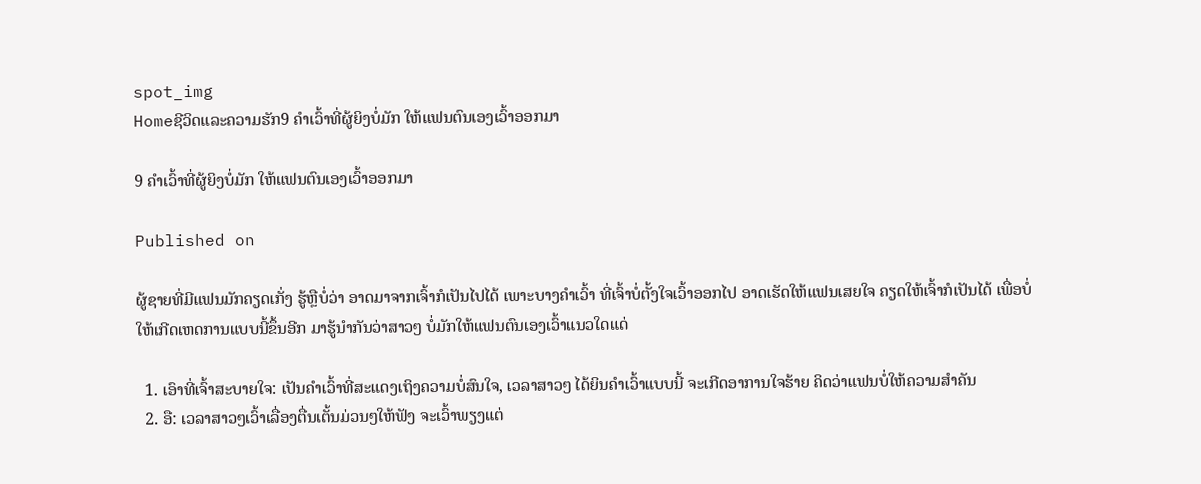spot_img
Homeຊີວິດແລະຄວາມຮັກ9 ຄໍາເວົ້າທີ່ຜູ້ຍິງບໍ່ມັກ ໃຫ້ແຟນຕົນເອງເວົ້າອອກມາ

9 ຄໍາເວົ້າທີ່ຜູ້ຍິງບໍ່ມັກ ໃຫ້ແຟນຕົນເອງເວົ້າອອກມາ

Published on

ຜູ້ຊາຍທີ່ມີແຟນມັກຄຽດເກັ່ງ ຮູ້ຫຼືບໍ່ວ່າ ອາດມາຈາກເຈົ້າກໍເປັນໄປໄດ້ ເພາະບາງຄຳເວົ້າ ທີ່ເຈົ້າບໍ່ຕັ້ງໃຈເວົ້າອອກໄປ ອາດເຮັດໃຫ້ແຟນເສຍໃຈ ຄຽດໃຫ້ເຈົ້າກໍເປັນໄດ້ ເພື່ອບໍ່ໃຫ້ເກີດເຫດການແບບນີ້ຂຶ້ນອີກ ມາຮູ້ນຳກັນວ່າສາວໆ ບໍ່ມັກໃຫ້ແຟນຕົນເອງເວົ້າແນວໃດແດ່

  1. ເອົາທີ່ເຈົ້າສະບາຍໃຈ: ເປັນຄຳເວົ້າທີ່ສະແດງເຖິງຄວາມບໍ່ສົນໃຈ, ເວລາສາວໆ ໄດ້ຍິນຄຳເວົ້າແບບນີ້ ຈະເກີດອາການໃຈຮ້າຍ ຄິດວ່າແຟນບໍ່ໃຫ້ຄວາມສຳຄັນ
  2. ອື: ເວລາສາວໆເວົ້າເລື່ອງຕື່ນເຕັ້ນມ່ວນໆໃຫ້ຟັງ ຈະເວົ້າພຽງແຕ່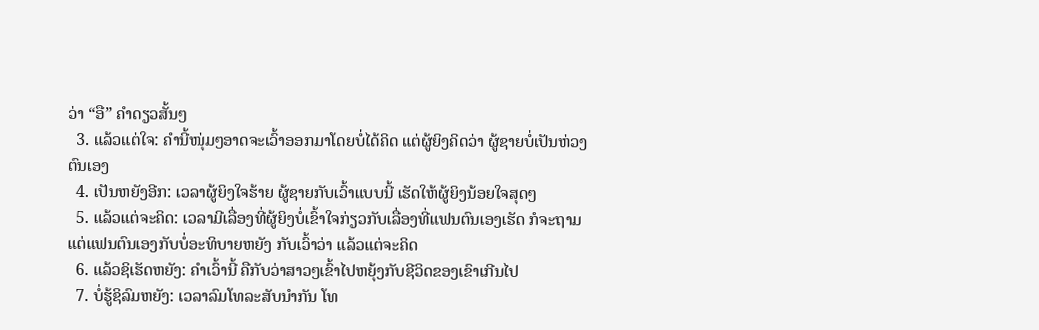ວ່າ “ອື” ຄຳດຽວສັ້ນໆ
  3. ແລ້ວແຕ່ໃຈ: ຄຳນີ້ໜຸ່ມໆອາດຈະເວົ້າອອກມາໂດຍບໍ່ໄດ້ຄິດ ແຕ່ຜູ້ຍິງຄິດວ່າ ຜູ້ຊາຍບໍ່ເປັນຫ່ວງຕົນເອງ
  4. ເປັນຫຍັງອີກ: ເວລາຜູ້ຍິງໃຈຮ້າຍ ຜູ້ຊາຍກັບເວົ້າແບບນີ້ ເຮັດໃຫ້ຜູ້ຍິງນ້ອຍໃຈສຸດໆ
  5. ແລ້ວແຕ່ຈະຄິດ: ເວລາມີເລື່ອງທີ່ຜູ້ຍິງບໍ່ເຂົ້າໃຈກ່ຽວກັບເລື່ອງທີ່ແຟນຕົນເອງເຮັດ ກໍຈະຖາມ ແຕ່ແຟນຕົນເອງກັບບໍ່ອະທິບາຍຫຍັງ ກັບເວົ້າວ່າ ແລ້ວແຕ່ຈະຄິດ
  6. ແລ້ວຊິເຮັດຫຍັງ: ຄຳເວົ້ານີ້ ຄືກັບວ່າສາວໆເຂົ້າໄປຫຍຸ້ງກັບຊີວິດຂອງເຂົາເກີນໄປ
  7. ບໍ່ຮູ້ຊິລົມຫຍັງ: ເວລາລົມໂທລະສັບນຳກັນ ໂທ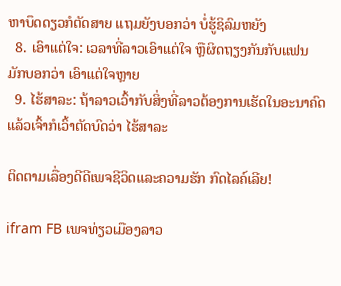ຫາບຶດດຽວກໍຕັດສາຍ ແຖມຍັງບອກວ່າ ບໍ່ຮູ້ຊິລົມຫຍັງ
  8. ເອົາແຕ່ໃຈ: ເວລາທີ່ລາວເອົາແຕ່ໃຈ ຫຼືຜິດຖຽງກັນກັບແຟນ ມັກບອກວ່າ ເອົາແຕ່ໃຈຫຼາຍ
  9. ໄຮ້ສາລະ: ຖ້າລາວເວົ້າກັບສິ່ງທີ່ລາວຕ້ອງການເຮັດໃນອະນາຄົດ ແລ້ວເຈົ້າກໍເວົ້າຕັດບົດວ່າ ໄຮ້ສາລະ

ຕິດຕາມເລື່ອງດີດີເພຈຊີວິດແລະຄວາມຮັກ ກົດໄລຄ໌ເລີຍ!

ifram FB ເພຈທ່ຽວເມືອງລາວ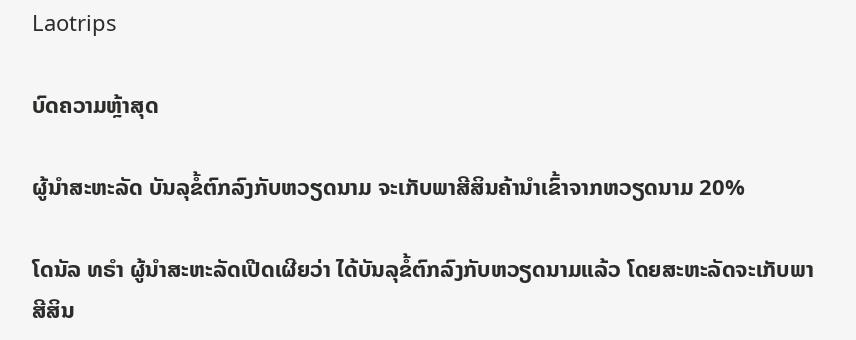Laotrips

ບົດຄວາມຫຼ້າສຸດ

ຜູ້ນຳສະຫະລັດ ບັນລຸຂໍ້ຕົກລົງກັບຫວຽດນາມ ຈະເກັບພາສີສິນຄ້ານຳເຂົ້າຈາກຫວຽດນາມ 20%

ໂດນັລ ທຣຳ ຜູ້ນຳສະຫະລັດເປີດເຜີຍວ່າ ໄດ້ບັນລຸຂໍ້ຕົກລົງກັບຫວຽດນາມແລ້ວ ໂດຍສະຫະລັດຈະເກັບພາສີສິນ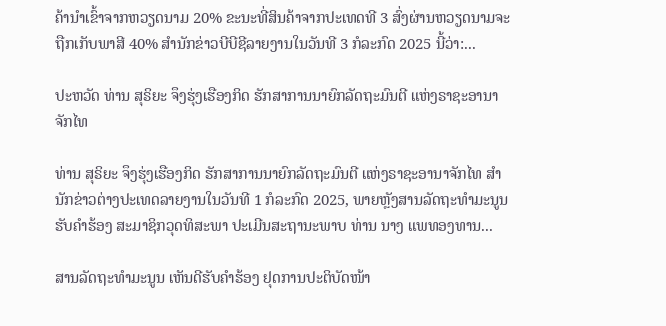ຄ້ານຳເຂົ້າຈາກຫວຽດນາມ 20% ຂະນະທີ່ສິນຄ້າຈາກປະເທດທີ 3 ສົ່ງຜ່ານຫວຽດນາມຈະຖືກເກັບພາສີ 40% ສຳນັກຂ່າວບີບີຊີລາຍງານໃນວັນທີ 3 ກໍລະກົດ 2025 ນີ້ວ່າ:...

ປະຫວັດ ທ່ານ ສຸຣິຍະ ຈຶງຮຸ່ງເຮືອງກິດ ຮັກສາການນາຍົກລັດຖະມົນຕີ ແຫ່ງຣາຊະອານາຈັກໄທ

ທ່ານ ສຸຣິຍະ ຈຶງຮຸ່ງເຮືອງກິດ ຮັກສາການນາຍົກລັດຖະມົນຕີ ແຫ່ງຣາຊະອານາຈັກໄທ ສຳນັກຂ່າວຕ່າງປະເທດລາຍງານໃນວັນທີ 1 ກໍລະກົດ 2025, ພາຍຫຼັງສານລັດຖະທຳມະນູນຮັບຄຳຮ້ອງ ສະມາຊິກວຸດທິສະພາ ປະເມີນສະຖານະພາບ ທ່ານ ນາງ ແພທອງທານ...

ສານລັດຖະທຳມະນູນ ເຫັນດີຮັບຄຳຮ້ອງ ຢຸດການປະຕິບັດໜ້າ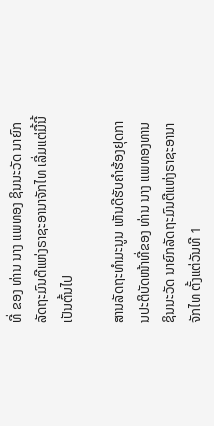ທີ່ ຂອງ ທ່ານ ນາງ ແພທອງ ຊິນນະວັດ ນາຍົກລັດຖະມົນຕີແຫ່ງຣາຊະອານາຈັກໄທ ເລີ່ມແຕ່ມື້ນີ້ເປັນຕົ້ນໄປ

ສານລັດຖະທຳມະນູນ ເຫັນດີຮັບຄຳຮ້ອງຢຸດການປະຕິບັດໜ້າທີ່ຂອງ ທ່ານ ນາງ ແພທອງທານ ຊິນນະວັດ ນາຍົກລັດຖະມົນຕີແຫ່ງຣາຊະອານາຈັກໄທ ຕັ້ງແຕ່ວັນທີ 1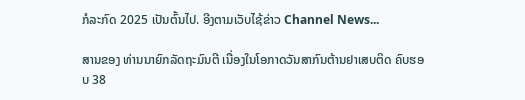ກໍລະກົດ 2025 ເປັນຕົ້ນໄປ. ອີງຕາມເວັບໄຊ້ຂ່າວ Channel News...

ສານຂອງ ທ່ານນາຍົກລັດຖະມົນຕີ ເນື່ອງໃນໂອກາດວັນສາກົນຕ້ານຢາເສບຕິດ ຄົບຮອບ 38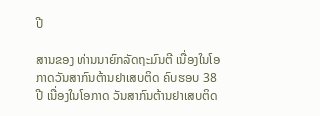ປີ

ສານຂອງ ທ່ານນາຍົກລັດຖະມົນຕີ ເນື່ອງໃນໂອກາດວັນສາກົນຕ້ານຢາເສບຕິດ ຄົບຮອບ 38 ປີ ເນື່ອງໃນໂອກາດ ວັນສາກົນຕ້ານຢາເສບຕິດ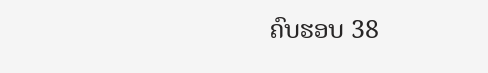ຄົບຮອບ 38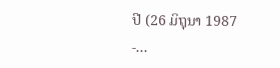ປີ (26 ມິຖຸນາ 1987 -...